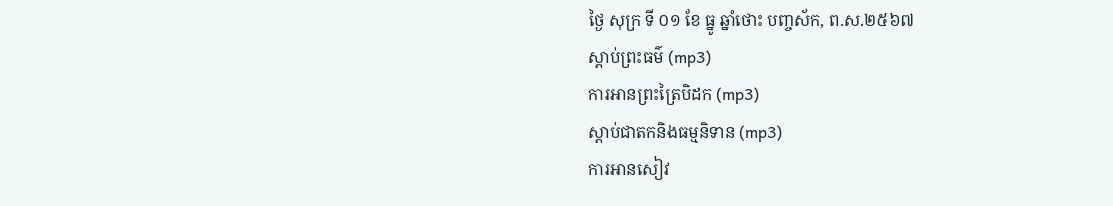ថ្ងៃ សុក្រ ទី ០១ ខែ ធ្នូ ឆ្នាំថោះ បញ្ចស័ក, ព.ស.២៥៦៧
ស្តាប់ព្រះធម៌ (mp3)
ការអានព្រះត្រៃបិដក (mp3)
ស្តាប់ជាតកនិងធម្មនិទាន (mp3)
ការអានសៀវ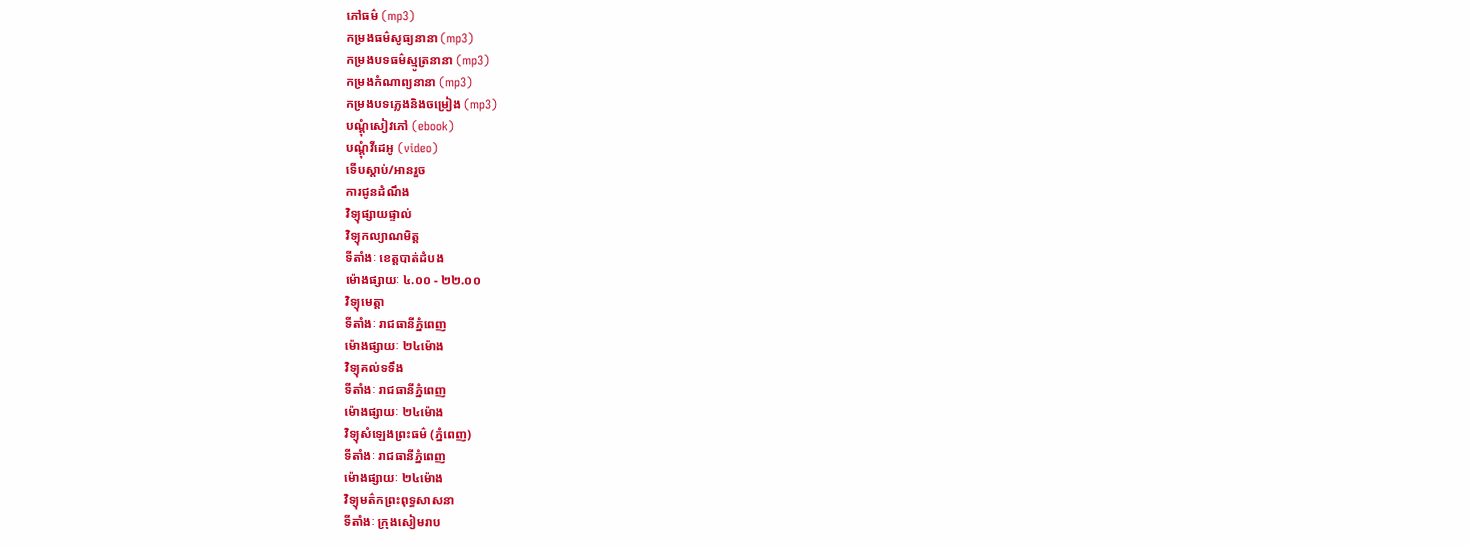ភៅធម៌ (mp3)
កម្រងធម៌សូធ្យនានា (mp3)
កម្រងបទធម៌ស្មូត្រនានា (mp3)
កម្រងកំណាព្យនានា (mp3)
កម្រងបទភ្លេងនិងចម្រៀង (mp3)
បណ្តុំសៀវភៅ (ebook)
បណ្តុំវីដេអូ (video)
ទើបស្តាប់/អានរួច
ការជូនដំណឹង
វិទ្យុផ្សាយផ្ទាល់
វិទ្យុកល្យាណមិត្ត
ទីតាំងៈ ខេត្តបាត់ដំបង
ម៉ោងផ្សាយៈ ៤.០០ - ២២.០០
វិទ្យុមេត្តា
ទីតាំងៈ រាជធានីភ្នំពេញ
ម៉ោងផ្សាយៈ ២៤ម៉ោង
វិទ្យុគល់ទទឹង
ទីតាំងៈ រាជធានីភ្នំពេញ
ម៉ោងផ្សាយៈ ២៤ម៉ោង
វិទ្យុសំឡេងព្រះធម៌ (ភ្នំពេញ)
ទីតាំងៈ រាជធានីភ្នំពេញ
ម៉ោងផ្សាយៈ ២៤ម៉ោង
វិទ្យុមត៌កព្រះពុទ្ធសាសនា
ទីតាំងៈ ក្រុងសៀមរាប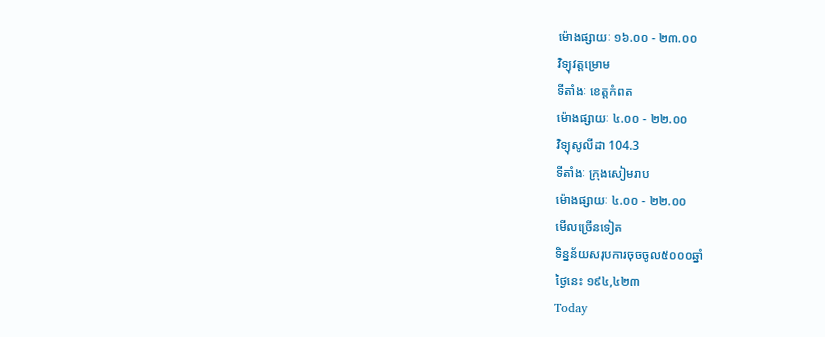ម៉ោងផ្សាយៈ ១៦.០០ - ២៣.០០
វិទ្យុវត្តម្រោម
ទីតាំងៈ ខេត្តកំពត
ម៉ោងផ្សាយៈ ៤.០០ - ២២.០០
វិទ្យុសូលីដា 104.3
ទីតាំងៈ ក្រុងសៀមរាប
ម៉ោងផ្សាយៈ ៤.០០ - ២២.០០
មើលច្រើនទៀត
ទិន្នន័យសរុបការចុចចូល៥០០០ឆ្នាំ
ថ្ងៃនេះ ១៩៤,៤២៣
Today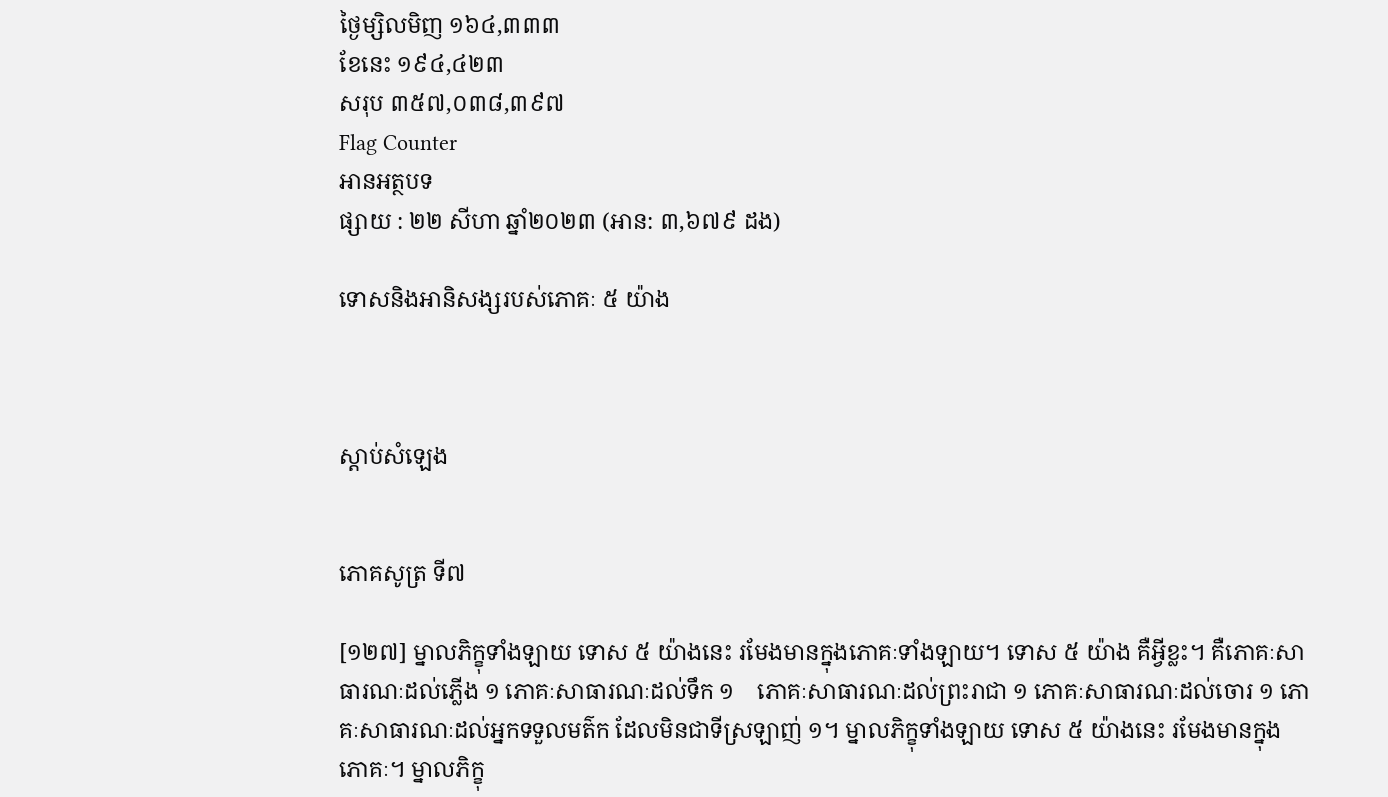ថ្ងៃម្សិលមិញ ១៦៤,៣៣៣
ខែនេះ ១៩៤,៤២៣
សរុប ៣៥៧,០៣៨,៣៩៧
Flag Counter
អានអត្ថបទ
ផ្សាយ : ២២ សីហា ឆ្នាំ២០២៣ (អាន: ៣,៦៧៩ ដង)

ទោសនិងអានិសង្សរបស់ភោគៈ ៥ យ៉ាង



ស្តាប់សំឡេង


ភោគសូត្រ ទី៧

[១២៧] ម្នាលភិក្ខុទាំងឡាយ ទោស ៥ យ៉ាងនេះ រមែងមានក្នុងភោគៈទាំងឡាយ។ ទោស ៥ យ៉ាង គឺអ្វីខ្លះ។ គឺភោគៈសាធារណៈដល់ភ្លើង ១ ភោគៈសាធារណៈដល់ទឹក ១    ភោគៈសាធារណៈដល់ព្រះរាជា ១ ភោគៈសាធារណៈដល់ចោរ ១ ភោគៈសាធារណៈដល់អ្នកទទួលមត៌ក ដែលមិនជាទីស្រឡាញ់ ១។ ម្នាលភិក្ខុទាំងឡាយ ទោស ៥ យ៉ាងនេះ រមែងមានក្នុងភោគៈ។ ម្នាលភិក្ខុ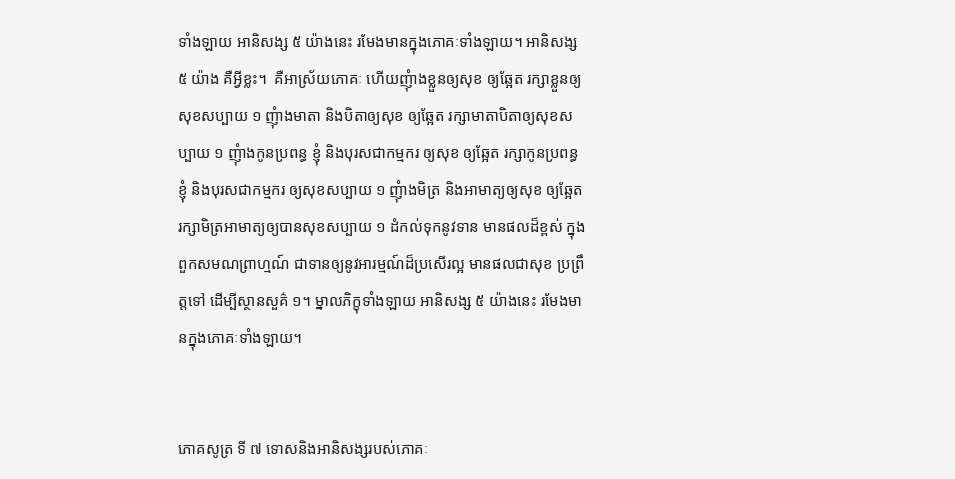ទាំងឡាយ អានិសង្ស ៥ យ៉ាងនេះ រមែងមានក្នុងភោគៈទាំងឡាយ។ អានិសង្ស ៥ យ៉ាង គឺអ្វីខ្លះ។  គឺអាស្រ័យភោគៈ ហើយញុំាងខ្លួនឲ្យសុខ ឲ្យឆ្អែត រក្សាខ្លួនឲ្យសុខសប្បាយ ១ ញុំាងមាតា និងបិតាឲ្យសុខ ឲ្យឆ្អែត រក្សាមាតាបិតាឲ្យសុខសប្បាយ ១ ញុំាងកូនប្រពន្ធ ខ្ញុំ និងបុរសជាកម្មករ ឲ្យសុខ ឲ្យឆ្អែត រក្សាកូនប្រពន្ធ ខ្ញុំ និងបុរសជាកម្មករ ឲ្យសុខសប្បាយ ១ ញុំាងមិត្រ និងអាមាត្យឲ្យសុខ ឲ្យឆ្អែត រក្សាមិត្រអាមាត្យឲ្យបានសុខសប្បាយ ១ ដំកល់ទុកនូវទាន មានផលដ៏ខ្ពស់ ក្នុងពួកសមណព្រាហ្មណ៍ ជាទានឲ្យនូវអារម្មណ៍ដ៏ប្រសើរល្អ មានផលជាសុខ ប្រព្រឹត្តទៅ ដើម្បីស្ថានសួគ៌ ១។ ម្នាលភិក្ខុទាំងឡាយ អានិសង្ស ៥ យ៉ាងនេះ រមែងមានក្នុងភោគៈទាំងឡាយ។


ភោគសូត្រ ទី ៧ ទោសនិងអានិសង្សរបស់ភោគៈ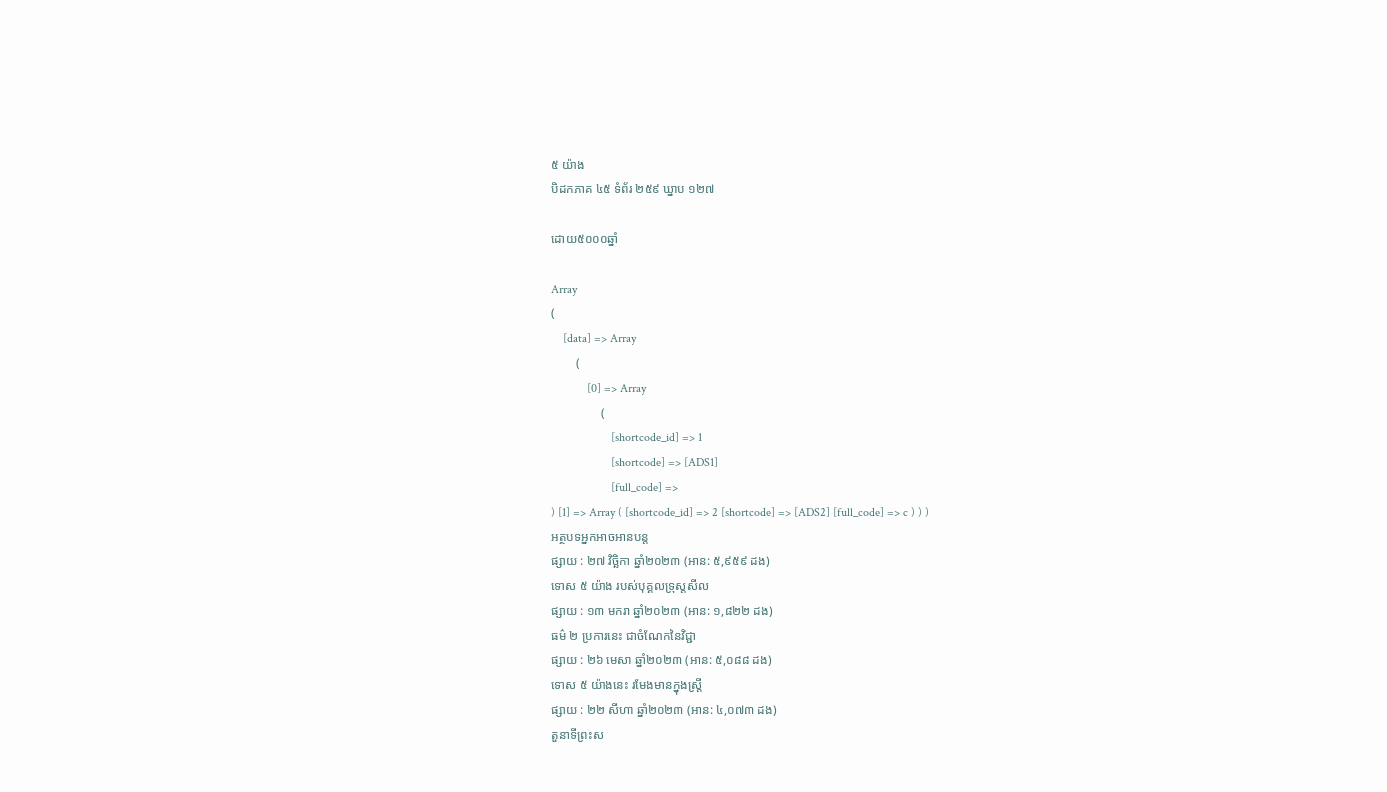៥ យ៉ាង
បិដកភាគ ៤៥ ទំព័រ ២៥៩ ឃ្នាប ១២៧

ដោយ៥០០០ឆ្នាំ

Array
(
    [data] => Array
        (
            [0] => Array
                (
                    [shortcode_id] => 1
                    [shortcode] => [ADS1]
                    [full_code] =>
) [1] => Array ( [shortcode_id] => 2 [shortcode] => [ADS2] [full_code] => c ) ) )
អត្ថបទអ្នកអាចអានបន្ត
ផ្សាយ : ២៧ វិច្ឆិកា ឆ្នាំ២០២៣ (អាន: ៥,៩៥៩ ដង)
ទោស ៥ យ៉ាង របស់បុគ្គលទ្រុស្តសីល
ផ្សាយ : ១៣ មករា ឆ្នាំ២០២៣ (អាន: ១,៨២២ ដង)
ធម៌ ២ ប្រការនេះ ជាចំណែកនៃវិជ្ជា
ផ្សាយ : ២៦ មេសា ឆ្នាំ២០២៣ (អាន: ៥,០៨៨ ដង)
ទោស ៥ យ៉ាងនេះ រមែងមានក្នុងស្រ្តី
ផ្សាយ : ២២ សីហា ឆ្នាំ២០២៣ (អាន: ៤,០៧៣ ដង)
តួនាទីព្រះស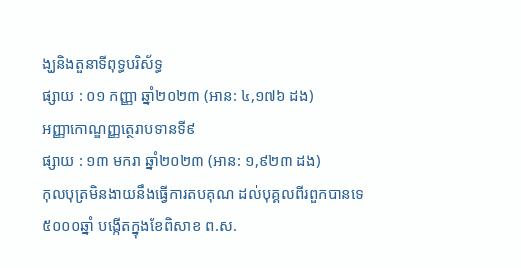ង្ឃនិងតួនាទីពុទ្ធបរិស័ទ្ធ
ផ្សាយ : ០១ កញ្ញា ឆ្នាំ២០២៣ (អាន: ៤,១៧៦ ដង)
អញ្ញាកោណ្ឌញ្ញត្ថេរាបទានទី៩
ផ្សាយ : ១៣ មករា ឆ្នាំ២០២៣ (អាន: ១,៩២៣ ដង)
កុលបុត្រមិនងាយនឹងធ្វើការតបគុណ ដល់បុគ្គលពីរពួកបានទេ
៥០០០ឆ្នាំ បង្កើតក្នុងខែពិសាខ ព.ស.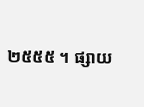២៥៥៥ ។ ផ្សាយ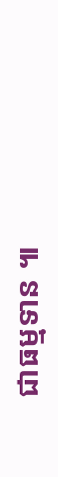ជាធម្មទាន ៕